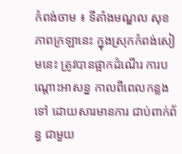កំពង់ចាម ៖ ទីតាំងមណ្ឌល សុខភាពក្រឡានេះ ក្នុងស្រុកកំពង់សៀមនេះ ត្រូវបានផ្អាកដំណើរ ការបណ្ដោះអាសន្ន កាលពីពេលកន្លងទៅ ដោយសារមានការ ជាប់ពាក់ព័ន្ធ ជាមួយ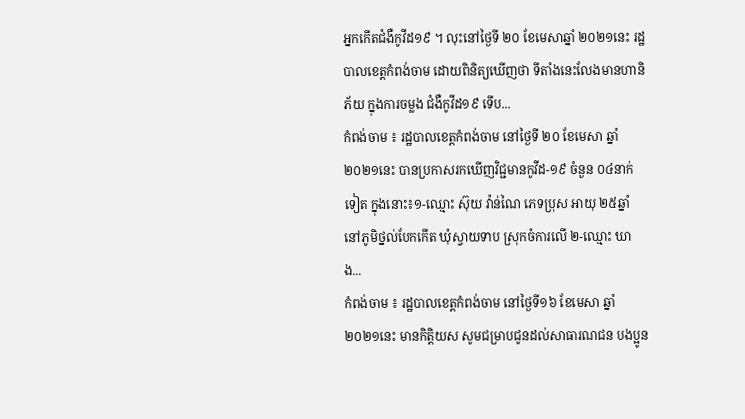អ្នកកើតជំងឺកូវីដ១៩ ។ លុះនៅថ្ងៃទី ២០ ខែមេសាឆ្នាំ ២០២១នេះ រដ្ឋបាលខេត្តកំពង់ចាម ដោយពិនិត្យឃើញថា ទីតាំងនេះលែងមានហានិភ័យ ក្នុងការចម្លង ជំងឺកូវីដ១៩ ទើប...
កំពង់ចាម ៖ រដ្ឋបាលខេត្តកំពង់ចាម នៅថ្ងៃទី ២០ ខែមេសា ឆ្នាំ ២០២១នេះ បានប្រកាសរកឃើញវិជ្ជមានកូវីដ-១៩ ចំនួន ០៤នាក់ទៀត ក្នុងនោះ៖១-ឈ្មោះ ស៊ុយ វ៉ាន់ណៃ ភេទប្រុស អាយុ ២៥ឆ្នាំ នៅភូមិថ្នល់បែកកើត ឃុំស្វាយទាប ស្រុកចំការលើ ២-ឈ្មោះ ឃាង...
កំពង់ចាម ៖ រដ្ឋបាលខេត្តកំពង់ចាម នៅថ្ងៃទី១៦ ខែមេសា ឆ្នាំ ២០២១នេះ មានកិត្តិយស សូមជម្រាបជូនដល់សាធារណជន បងប្អូន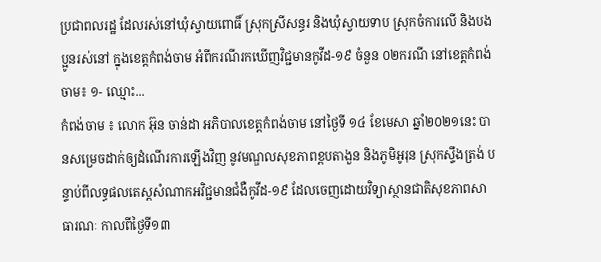ប្រជាពលរដ្ឋ ដែលរស់នៅឃុំស្វាយពោធិ៍ ស្រុកស្រីសន្ធរ និងឃុំស្វាយទាប ស្រុកចំការលើ និងបងប្អូនរស់នៅ ក្នុងខេត្តកំពង់ចាម អំពីករណីរកឃើញវិជ្ជមានកូវីដ-១៩ ចំនួន ០២ករណី នៅខេត្តកំពង់ចាម៖ ១- ឈ្មោះ...
កំពង់ចាម ៖ លោក អ៊ុន ចាន់ដា អភិបាលខេត្តកំពង់ចាម នៅថ្ងៃទី ១៤ ខែមេសា ឆ្នាំ២០២១នេះ បានសម្រេចដាក់ឲ្យដំណើរការឡើងវិញ នូវមណ្ឌលសុខភាពខ្ពបតាងួន និងភូមិអូរុន ស្រុកស្ទឹងត្រង់ បន្ទាប់ពីលទ្ធផលតេស្តសំណាកអវិជ្ជមានជំងឺកូវីដ-១៩ ដែលចេញដោយវិទ្យាស្ថានជាតិសុខភាពសាធារណៈ កាលពីថ្ងៃទី១៣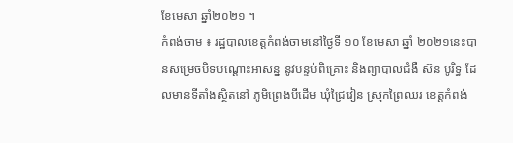ខែមេសា ឆ្នាំ២០២១ ។
កំពង់ចាម ៖ រដ្ឋបាលខេត្តកំពង់ចាមនៅថ្ងៃទី ១០ ខែមេសា ឆ្នាំ ២០២១នេះបានសម្រេចបិទបណ្ដោះអាសន្ន នូវបន្ទប់ពិគ្រោះ និងព្យាបាលជំងឺ ស៊ន បូរិទ្ធ ដែលមានទីតាំងស្ថិតនៅ ភូមិព្រេងបីដើម ឃុំជ្រៃវៀន ស្រុកព្រៃឈរ ខេត្តកំពង់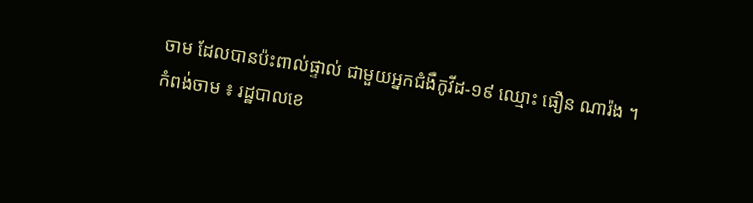ចាម ដែលបានប៉ះពាល់ផ្ទាល់ ជាមួយអ្នកជំងឺកូវីដ-១៩ ឈ្មោះ ធឿន ណារ៉ង ។
កំពង់ចាម ៖ រដ្ឋបាលខេ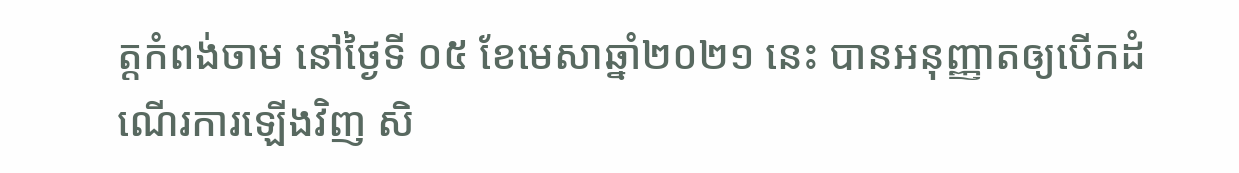ត្តកំពង់ចាម នៅថ្ងៃទី ០៥ ខែមេសាឆ្នាំ២០២១ នេះ បានអនុញ្ញាតឲ្យបើកដំណើរការឡើងវិញ សិ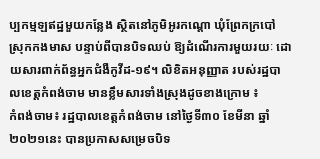ប្បកម្មឡឥដ្ឋមួយកន្លែង ស្ថិតនៅភូមិអូរកណ្ដោ ឃុំព្រែកក្របៅ ស្រុកកងមាស បន្ទាប់ពីបានបិទឈប់ ឱ្យដំណើរការមួយរយៈ ដោយសារពាក់ព័ន្ធអ្នកជំងឺកូវីដ-១៩។ លិខិតអនុញ្ញាត របស់រដ្ឋបាលខេត្តកំពង់ចាម មានខ្លឹមសារទាំងស្រុងដូចខាងក្រោម ៖
កំពង់ចាម៖ រដ្ឋបាលខេត្តកំពង់ចាម នៅថ្ងៃទី៣០ ខែមីនា ឆ្នាំ២០២១នេះ បានប្រកាសសម្រេចបិទ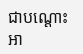ជាបណ្ដោះអា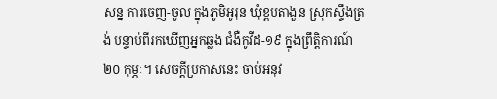សន្ន ការចេញ-ចូល ក្នុងភូមិអូរុន ឃុំខ្ពបតាងួន ស្រុកស្ទឹងត្រង់ បន្ទាប់ពីរកឃើញអ្នកឆ្លង ជំងឺកូវីដ-១៩ ក្នុងព្រឹត្តិការណ៍ ២០ កុម្ភៈ។ សេចក្តីប្រកាសនេះ ចាប់អនុវ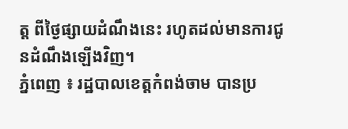ត្ត ពីថ្ងៃផ្សាយដំណឹងនេះ រហូតដល់មានការជូនដំណឹងឡើងវិញ។
ភ្នំពេញ ៖ រដ្ឋបាលខេត្តកំពង់ចាម បានប្រ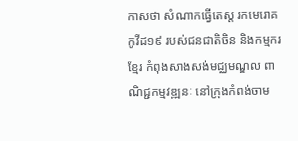កាសថា សំណាកធ្វើតេស្ត រកមេរោគ កូវីដ១៩ របស់ជនជាតិចិន និងកម្មករខ្មែរ កំពុងសាងសង់មជ្ឈមណ្ឌល ពាណិជ្ជកម្មវឌ្ឍនៈ នៅក្រុងកំពង់ចាម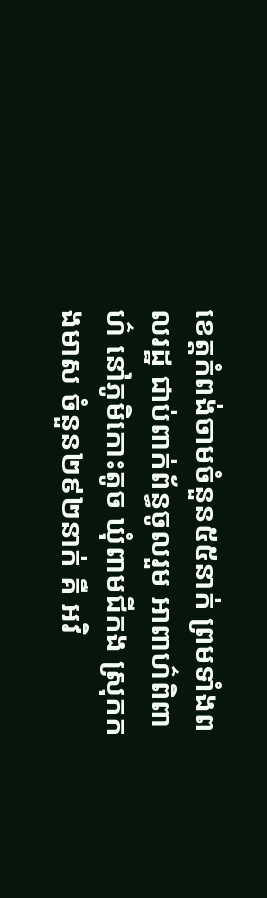ខេត្តកំពង់ចាមចំនួន៥៥នាក់ ព្រមទាំងពលរដ្ឋ ជាប់ពាក់ព័ន្ធចូលរួម អាពាហ៌ពិពាហ៌ នៅភូមិកោះតូច ឃុំពាមជីកង ស្រុកកងមាស ចំនួន២៩២នាក់ គឺ អវិ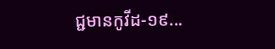ជ្ជមានកូវីដ-១៩...